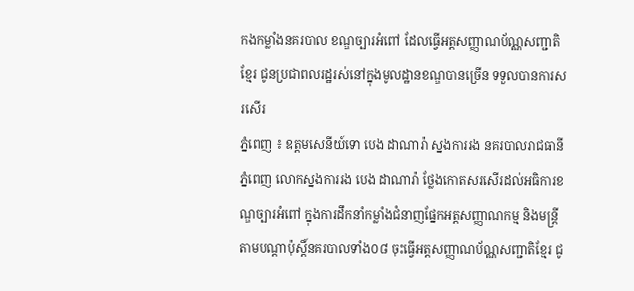កងកម្លាំងនគរបាល ខណ្ឌច្បារអំពៅ ដែលធ្វើអត្តសញ្ញាណប័ណ្ណសញ្ជាតិខ្មែរ ជូនប្រជាពលរដ្ឋរស់នៅក្នុងមូលដ្ឋានខណ្ឌបានច្រើន ទទួលបានការសរសេីរ
ភ្នំពេញ ៖ ឧត្តមសេនីយ៍ទោ បេង ដាណារ៉ា ស្នងការរង នគរបាលរាជធានីភ្នំពេញ លោកស្នងការរង បេង ដាណារ៉ា ថ្លែងកោតសរសើរដល់អធិការខណ្ឌច្បារអំពៅ ក្នុងការដឹកនាំកម្លាំងជំនាញផ្នែកអត្តសញ្ញាណកម្ម និងមន្ត្រីតាមបណ្តាប៉ុស្តិ៍នគរបាលទាំង០៨ ចុះធ្វើអត្តសញ្ញាណប័ណ្ណសញ្ជាតិខ្មែរ ជូ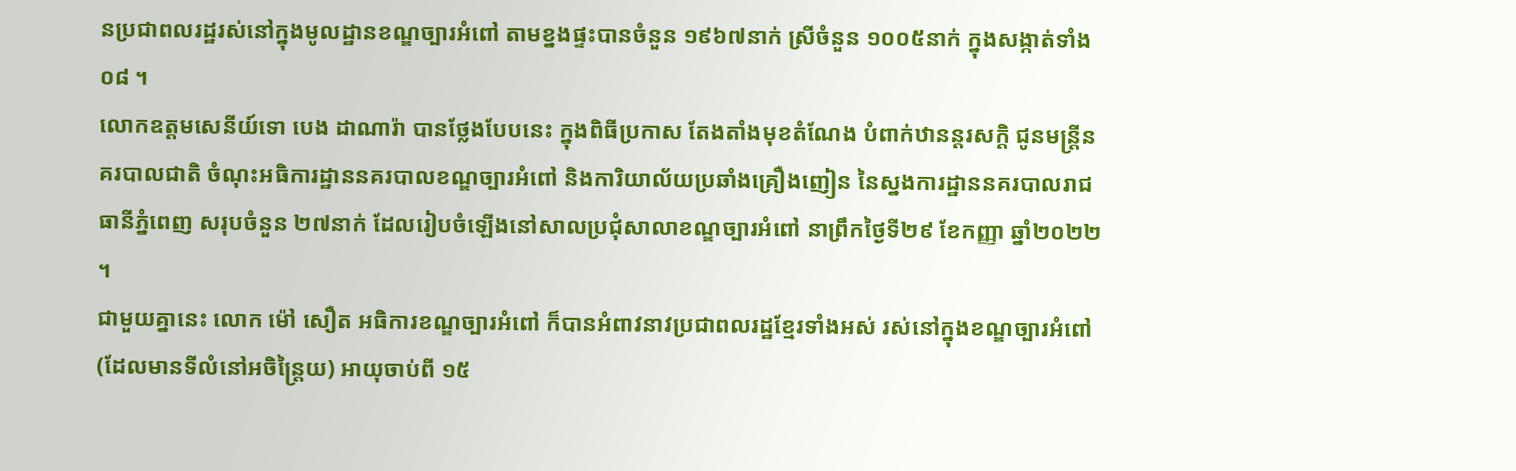នប្រជាពលរដ្ឋរស់នៅក្នុងមូលដ្ឋានខណ្ឌច្បារអំពៅ តាមខ្នងផ្ទះបានចំនួន ១៩៦៧នាក់ ស្រីចំនួន ១០០៥នាក់ ក្នុងសង្កាត់ទាំង ០៨ ។
លោកឧត្តមសេនីយ៍ទោ បេង ដាណារ៉ា បានថ្លែងបែបនេះ ក្នុងពិធីប្រកាស តែងតាំងមុខតំណែង បំពាក់ឋានន្តរសក្តិ ជូនមន្ត្រីនគរបាលជាតិ ចំណុះអធិការដ្ឋាននគរបាលខណ្ឌច្បារអំពៅ និងការិយាល័យប្រឆាំងគ្រឿងញៀន នៃស្នងការដ្ឋាននគរបាលរាជធានីភ្នំពេញ សរុបចំនួន ២៧នាក់ ដែលរៀបចំឡើងនៅសាលប្រជុំសាលាខណ្ឌច្បារអំពៅ នាព្រឹកថ្ងៃទី២៩ ខែកញ្ញា ឆ្នាំ២០២២ ។
ជាមួយគ្នានេះ លោក ម៉ៅ សឿត អធិការខណ្ឌច្បារអំពៅ ក៏បានអំពាវនាវប្រជាពលរដ្ឋខ្មែរទាំងអស់ រស់នៅក្នុងខណ្ឌច្បារអំពៅ (ដែលមានទីលំនៅអចិន្រ្តៃយ) អាយុចាប់ពី ១៥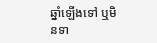ឆ្នាំឡើងទៅ ឬមិនទា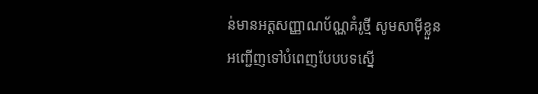ន់មានអត្តសញ្ញាណប័ណ្ណគំរូថ្មី សូមសាម៉ីខ្លួនអញ្ជើញទៅបំពេញបែបបទស្នើ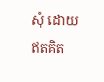សុំ ដោយឥតគិត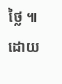ថ្លៃ ៕ ដោយ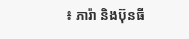៖ ភារ៉ា និងប៊ុនធី